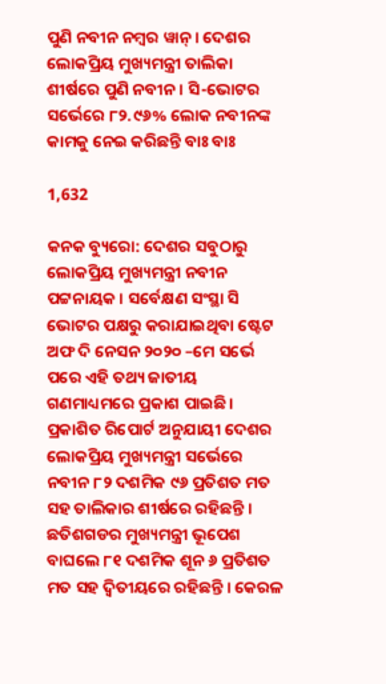ପୁଣି ନବୀନ ନମ୍ବର ୱାନ୍ । ଦେଶର ଲୋକପ୍ରିୟ ମୁଖ୍ୟମନ୍ତ୍ରୀ ତାଲିକା ଶୀର୍ଷରେ ପୁଣି ନବୀନ । ସି-ଭୋଟର ସର୍ଭେରେ ୮୨.୯୬% ଲୋକ ନବୀନଙ୍କ କାମକୁ ନେଇ କରିଛନ୍ତି ବାଃ ବାଃ

1,632

କନକ ବ୍ୟୁରୋ: ଦେଶର ସବୁଠାରୁ ଲୋକପ୍ରିୟ ମୁଖ୍ୟମନ୍ତ୍ରୀ ନବୀନ ପଟ୍ଟନାୟକ । ସର୍ବେକ୍ଷଣ ସଂସ୍ଥା ସି ଭୋଟର ପକ୍ଷରୁ କରାଯାଇଥିବା ଷ୍ଟେଟ ଅଫ ଦି ନେସନ ୨୦୨୦ –ମେ ସର୍ଭେ ପରେ ଏହି ତଥ୍ୟ ଜାତୀୟ ଗଣମାଧ୍ୟମରେ ପ୍ରକାଶ ପାଇଛି । ପ୍ରକାଶିତ ରିପୋର୍ଟ ଅନୁଯାୟୀ ଦେଶର ଲୋକପ୍ରିୟ ମୁଖ୍ୟମନ୍ତ୍ରୀ ସର୍ଭେରେ ନବୀନ ୮୨ ଦଶମିକ ୯୬ ପ୍ରତିଶତ ମତ ସହ ତାଲିକାର ଶୀର୍ଷରେ ରହିଛନ୍ତି । ଛତିଶଗଡର ମୁଖ୍ୟମନ୍ତ୍ରୀ ଭୂପେଶ ବାଘଲେ ୮୧ ଦଶମିକ ଶୂନ ୬ ପ୍ରତିଶତ ମତ ସହ ଦ୍ୱିତୀୟରେ ରହିଛନ୍ତି । କେରଳ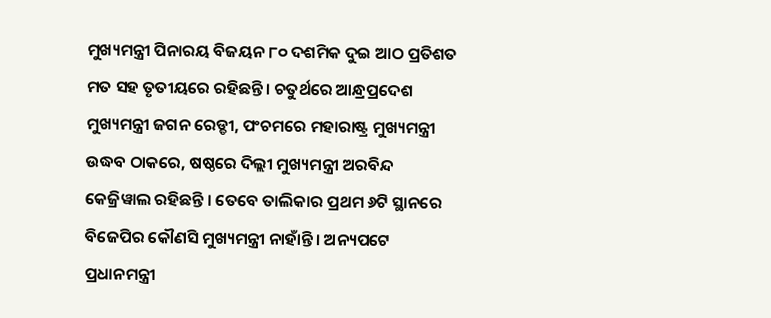ମୁଖ୍ୟମନ୍ତ୍ରୀ ପିନାରୟ ବିଜୟନ ୮୦ ଦଶମିକ ଦୁଇ ଆଠ ପ୍ରତିଶତ ମତ ସହ ତୃତୀୟରେ ରହିଛନ୍ତି । ଚତୁର୍ଥରେ ଆନ୍ଧ୍ରପ୍ରଦେଶ ମୁଖ୍ୟମନ୍ତ୍ରୀ ଜଗନ ରେଡ୍ଡୀ, ପଂଚମରେ ମହାରାଷ୍ଟ୍ର ମୁଖ୍ୟମନ୍ତ୍ରୀ ଉଦ୍ଧବ ଠାକରେ, ଷଷ୍ଠରେ ଦିଲ୍ଲୀ ମୁଖ୍ୟମନ୍ତ୍ରୀ ଅରବିନ୍ଦ କେଜ୍ରିୱାଲ ରହିଛନ୍ତି । ତେବେ ତାଲିକାର ପ୍ରଥମ ୬ଟି ସ୍ଥାନରେ ବିଜେପିର କୌଣସି ମୁଖ୍ୟମନ୍ତ୍ରୀ ନାହାଁନ୍ତି । ଅନ୍ୟପଟେ ପ୍ରଧାନମନ୍ତ୍ରୀ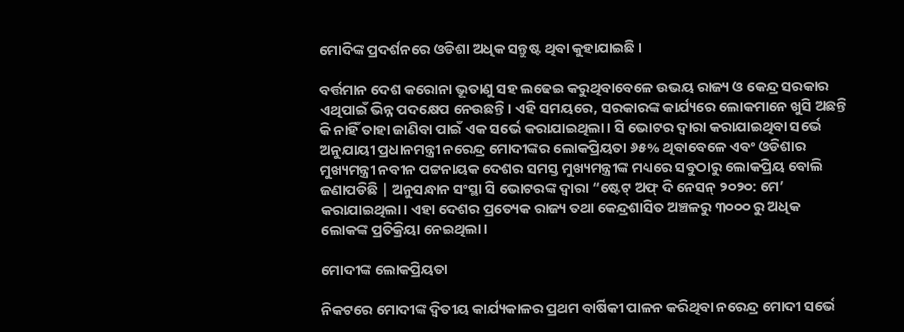ମୋଦିଙ୍କ ପ୍ରଦର୍ଶନରେ ଓଡିଶା ଅଧିକ ସନ୍ତୁଷ୍ଟ ଥିବା କୁହାଯାଇଛି ।

ବର୍ତ୍ତମାନ ଦେଶ କରୋନା ଭୂତାଣୁ ସହ ଲଢେଇ କରୁଥିବାବେଳେ ଉଭୟ ରାଜ୍ୟ ଓ କେନ୍ଦ୍ର ସରକାର ଏଥିପାଇଁ ଭିନ୍ନ ପଦକ୍ଷେପ ନେଉଛନ୍ତି। ଏହି ସମୟରେ, ସରକାରଙ୍କ କାର୍ଯ୍ୟରେ ଲୋକମାନେ ଖୁସି ଅଛନ୍ତି କି ନାହିଁ ତାହା ଜାଣିବା ପାଇଁ ଏକ ସର୍ଭେ କରାଯାଇଥିଲା। ସି ଭୋଟର ଦ୍ୱାରା କରାଯାଇଥିବା ସର୍ଭେ ଅନୁଯାୟୀ ପ୍ରଧାନମନ୍ତ୍ରୀ ନରେନ୍ଦ୍ର ମୋଦୀଙ୍କର ଲୋକପ୍ରିୟତା ୬୫% ଥିବାବେଳେ ଏବଂ ଓଡିଶାର ମୁଖ୍ୟମନ୍ତ୍ରୀ ନବୀନ ପଟ୍ଟନାୟକ ଦେଶର ସମସ୍ତ ମୁଖ୍ୟମନ୍ତ୍ରୀଙ୍କ ମଧ୍ୟରେ ସବୁଠାରୁ ଲୋକପ୍ରିୟ ବୋଲି ଜଣାପଡିଛି | ଅନୁସନ୍ଧାନ ସଂସ୍ଥା ସି ଭୋଟରଙ୍କ ଦ୍ୱାରା “ଷ୍ଟେଟ୍ ଅଫ୍ ଦି ନେସନ୍ ୨୦୨୦: ମେ’ କରାଯାଇଥିଲା। ଏହା ଦେଶର ପ୍ରତ୍ୟେକ ରାଜ୍ୟ ତଥା କେନ୍ଦ୍ରଶାସିତ ଅଞ୍ଚଳରୁ ୩୦୦୦ ରୁ ଅଧିକ ଲୋକଙ୍କ ପ୍ରତିକ୍ରିୟା ନେଇଥିଲା।

ମୋଦୀଙ୍କ ଲୋକପ୍ରିୟତା

ନିକଟରେ ମୋଦୀଙ୍କ ଦ୍ୱିତୀୟ କାର୍ଯ୍ୟକାଳର ପ୍ରଥମ ବାର୍ଷିକୀ ପାଳନ କରିଥିବା ନରେନ୍ଦ୍ର ମୋଦୀ ସର୍ଭେ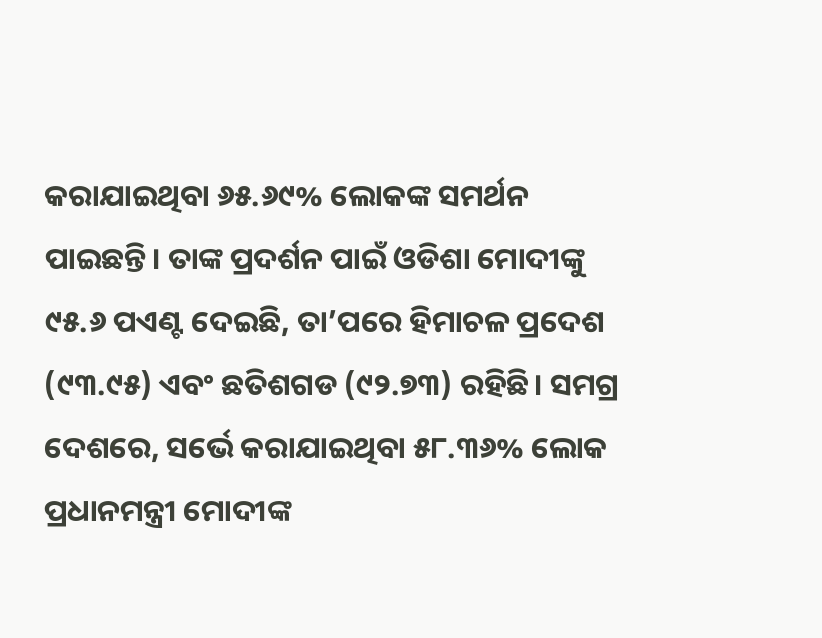କରାଯାଇଥିବା ୬୫.୬୯% ଲୋକଙ୍କ ସମର୍ଥନ ପାଇଛନ୍ତି। ତାଙ୍କ ପ୍ରଦର୍ଶନ ପାଇଁ ଓଡିଶା ମୋଦୀଙ୍କୁ ୯୫.୬ ପଏଣ୍ଟ ଦେଇଛି, ତା’ପରେ ହିମାଚଳ ପ୍ରଦେଶ (୯୩.୯୫) ଏବଂ ଛତିଶଗଡ (୯୨.୭୩) ରହିଛି। ସମଗ୍ର ଦେଶରେ, ସର୍ଭେ କରାଯାଇଥିବା ୫୮.୩୬% ଲୋକ ପ୍ରଧାନମନ୍ତ୍ରୀ ମୋଦୀଙ୍କ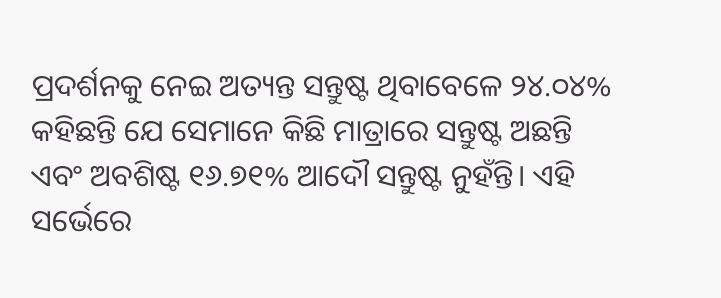ପ୍ରଦର୍ଶନକୁ ନେଇ ଅତ୍ୟନ୍ତ ସନ୍ତୁଷ୍ଟ ଥିବାବେଳେ ୨୪.୦୪% କହିଛନ୍ତି ଯେ ସେମାନେ କିଛି ମାତ୍ରାରେ ସନ୍ତୁଷ୍ଟ ଅଛନ୍ତି ଏବଂ ଅବଶିଷ୍ଟ ୧୬.୭୧% ଆଦୌ ସନ୍ତୁଷ୍ଟ ନୁହଁନ୍ତି। ଏହି ସର୍ଭେରେ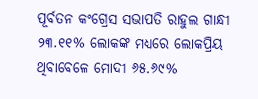ପୂର୍ବତନ କଂଗ୍ରେସ ସଭାପତି ରାହୁଲ ଗାନ୍ଧୀ ୨୩.୧୧% ଲୋକଙ୍କ ମଧ୍ୟରେ ଲୋକପ୍ରିୟ ଥିବାବେଳେ ମୋଦୀ ୬୫.୬୯%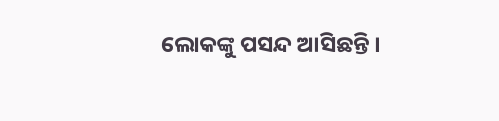ଲୋକଙ୍କୁ ପସନ୍ଦ ଆସିଛନ୍ତି ।